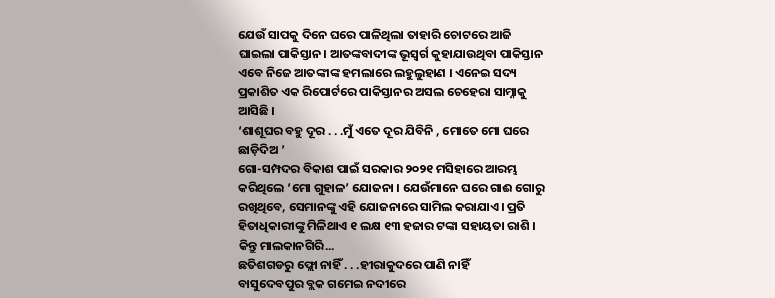ଯେଉଁ ସାପକୁ ଦିନେ ଘରେ ପାଳିଥିଲା ତାହାରି ଚୋଟରେ ଆଜି ଘାଇଲା ପାକିସ୍ତାନ। ଆତଙ୍କବାଦୀଙ୍କ ଭୂସ୍ୱର୍ଗ କୁହାଯାଉଥିବା ପାକିସ୍ତାନ ଏବେ ନିଜେ ଆତଙ୍କୀଙ୍କ ହମଲାରେ ଲହୁଲୁହାଣ । ଏନେଇ ସଦ୍ୟ ପ୍ରକାଶିତ ଏକ ରିପୋର୍ଟରେ ପାକିସ୍ତାନର ଅସଲ ଚେହେରା ସାମ୍ନାକୁ ଆସିଛି ।
‘ଶାଶୂଘର ବହୁ ଦୂର . . .ମୁଁ ଏତେ ଦୂର ଯିବିନି , ମୋତେ ମୋ ଘରେ ଛାଡ଼ିଦିଅ ’
ଗୋ-ସମ୍ପଦର ବିକାଶ ପାଇଁ ସରକାର ୨୦୨୧ ମସିହାରେ ଆରମ୍ଭ କରିଥିଲେ ‘ମୋ ଗୁହାଳ’ ଯୋଜନା । ଯେଉଁମାନେ ଘରେ ଗାଈ ଗୋରୁ ରଖିଥିବେ, ସେମାନଙ୍କୁ ଏହି ଯୋଜନାରେ ସାମିଲ କରାଯାଏ। ପ୍ରତି ହିତାଧିକାରୀଙ୍କୁ ମିଳିଥାଏ ୧ ଲକ୍ଷ ୧୩ ହଜାର ଟଙ୍କା ସହାୟତା ରାଶି । କିନ୍ତୁ ମାଲକାନଗିରି...
ଛତିଶଗଡରୁ ଫ୍ଲୋ ନାହିଁ . . .ହୀରାକୁଦରେ ପାଣି ନାହିଁ
ବାସୁଦେବପୁର ବ୍ଲକ ଗମେଇ ନଦୀରେ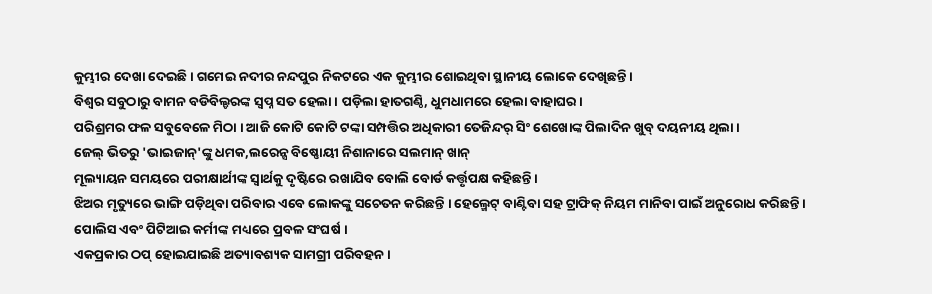କୁମ୍ଭୀର ଦେଖା ଦେଇଛି । ଗମେଇ ନଦୀର ନନ୍ଦପୁର ନିକଟରେ ଏକ କୁମ୍ଭୀର ଶୋଇଥିବା ସ୍ଥାନୀୟ ଲୋକେ ଦେଖିଛନ୍ତି ।
ବିଶ୍ୱର ସବୁଠାରୁ ବାମନ ବଡିବିଲ୍ଡରଙ୍କ ସ୍ୱପ୍ନ ସତ ହେଲା । ପଡ଼ିଲା ହାତଗଣ୍ଠି, ଧୁମଧାମରେ ହେଲା ବାହାଘର ।
ପରିଶ୍ରମର ଫଳ ସବୁବେଳେ ମିଠା । ଆଜି କୋଟି କୋଟି ଟଙ୍କା ସମ୍ପତ୍ତିର ଅଧିକାରୀ ତେଜିନ୍ଦର୍ ସିଂ ଶେଖୋଙ୍କ ପିଲାଦିନ ଖୁବ୍ ଦୟନୀୟ ଥିଲା ।
ଜେଲ୍ ଭିତରୁ 'ଭାଇଜାନ୍'ଙ୍କୁ ଧମକ,ଲରେନ୍ସ ବିଷ୍ଣୋୟୀ ନିଶାନାରେ ସଲମାନ୍ ଖାନ୍
ମୂଲ୍ୟାୟନ ସମୟରେ ପରୀକ୍ଷାର୍ଥୀଙ୍କ ସ୍ୱାର୍ଥକୁ ଦୃଷ୍ଟିରେ ରଖାଯିବ ବୋଲି ବୋର୍ଡ କର୍ତ୍ତୃପକ୍ଷ କହିଛନ୍ତି।
ଝିଅର ମୃତ୍ୟୁରେ ଭାଙ୍ଗି ପଡ଼ିଥିବା ପରିବାର ଏବେ ଲୋକଙ୍କୁ ସଚେତନ କରିଛନ୍ତି । ହେଲ୍ମେଟ୍ ବାଣ୍ଟିବା ସହ ଟ୍ରାଫିକ୍ ନିୟମ ମାନିବା ପାଇଁ ଅନୁରୋଧ କରିଛନ୍ତି ।
ପୋଲିସ ଏବଂ ପିଟିଆଇ କର୍ମୀଙ୍କ ମଧ୍ୟରେ ପ୍ରବଳ ସଂଘର୍ଷ ।
ଏକପ୍ରକାର ଠପ୍ ହୋଇଯାଇଛି ଅତ୍ୟାବଶ୍ୟକ ସାମଗ୍ରୀ ପରିବହନ।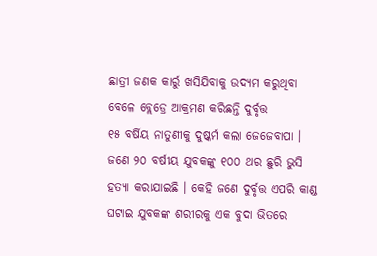ଛାତ୍ରୀ ଜଣକ କାର୍ରୁ ଖସିଯିବାକୁ ଉଦ୍ୟମ କରୁଥିବା ବେଳେ ବ୍ଲେଡ୍ରେ ଆକ୍ରମଣ କରିଛନ୍ତି ଦୁର୍ବୃତ୍ତ
୧୫ ବର୍ଷିୟ ନାତୁଣୀକୁ ଦୁଷ୍କର୍ମ କଲା ଜେଜେବାପା ।
ଜଣେ ୨୦ ବର୍ଷୀୟ ଯୁବକଙ୍କୁ ୧୦୦ ଥର ଛୁରି ଭୁସି ହତ୍ୟା କରାଯାଇଛି । କେହି ଜଣେ ଦୁର୍ବୃତ୍ତ ଏପରି କାଣ୍ଡ ଘଟାଇ ଯୁବକଙ୍କ ଶରୀରକୁ ଏକ ବୁଦା ଭିତରେ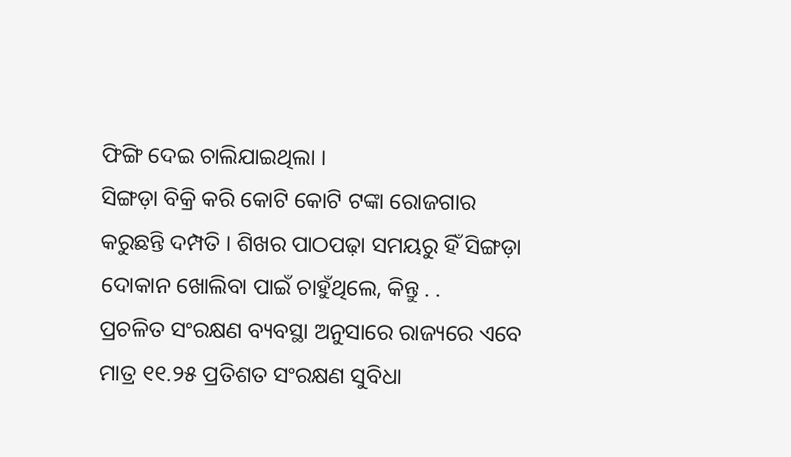ଫିଙ୍ଗି ଦେଇ ଚାଲିଯାଇଥିଲା ।
ସିଙ୍ଗଡ଼ା ବିକ୍ରି କରି କୋଟି କୋଟି ଟଙ୍କା ରୋଜଗାର କରୁଛନ୍ତି ଦମ୍ପତି । ଶିଖର ପାଠପଢ଼ା ସମୟରୁ ହିଁ ସିଙ୍ଗଡ଼ା ଦୋକାନ ଖୋଲିବା ପାଇଁ ଚାହୁଁଥିଲେ, କିନ୍ତୁ . .
ପ୍ରଚଳିତ ସଂରକ୍ଷଣ ବ୍ୟବସ୍ଥା ଅନୁସାରେ ରାଜ୍ୟରେ ଏବେ ମାତ୍ର ୧୧.୨୫ ପ୍ରତିଶତ ସଂରକ୍ଷଣ ସୁବିଧା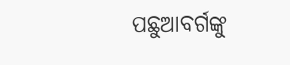ପଛୁଆବର୍ଗଙ୍କୁ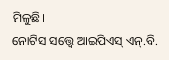ମିଳୁଛି।
ନୋଟିସ ସତ୍ତ୍ୱେ ଆଇପିଏସ୍ ଏନ୍.ବି.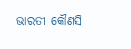ଭାରତୀ କୌଣସି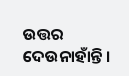ଉତ୍ତର ଦେଉନାହାଁନ୍ତି ।